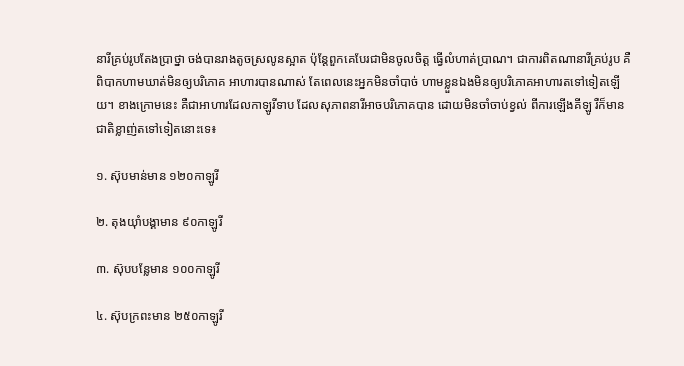នារីគ្រប់រូបតែងប្រាថ្នា ចង់បានរាងតូចស្រលូនស្អាត ប៉ុន្ដែពួកគេបែរជាមិនចូលចិត្ត ធ្វើលំហាត់ប្រាណ។ ជាការពិតណានារីគ្រប់រូប គឺពិបាកហាមឃាត់មិនឲ្យបរិភោគ អាហារបានណាស់ តែពេលនេះអ្នកមិនចាំបាច់ ហាមខ្លួនឯងមិនឲ្យបរិភោគអាហារតទៅទៀតឡើយ។ ខាងក្រោមនេះ គឺជាអាហារដែលកាឡូរីទាប ដែលសុភាពនារីអាចបរិភោគបាន ដោយមិនចាំចាប់ខ្វល់ ពីការឡើងគីឡូ រឺក៏មានជាតិខ្លាញ់តទៅទៀតនោះទេ៖

១. ស៊ុបមាន់មាន ១២០កាឡូរី

២. តុងយ៉ាំបង្គាមាន ៩០កាឡូរី

៣. ស៊ុបបន្លែមាន ១០០កាឡូរី

៤. ស៊ុបក្រពះមាន ២៥០កាឡូរី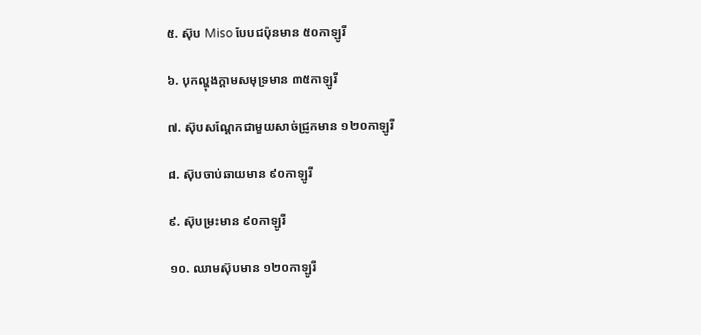៥. ស៊ុប Miso បែបជប៉ុនមាន ៥០កាឡូរី

៦. បុកល្ហុងក្ដាមសមុទ្រមាន ៣៥កាឡូរី

៧. ស៊ុបសណ្ដែកជាមួយសាច់ជ្រូកមាន ១២០កាឡូរី

៨. ស៊ុបចាប់ឆាយមាន ៩០កាឡូរី

៩. ស៊ុបម្រះមាន ៩០កាឡូរី

១០. ឈាមស៊ុបមាន ១២០កាឡូរី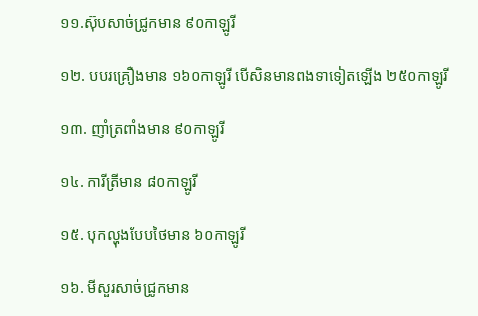១១.ស៊ុបសាច់ជ្រូកមាន ៩០កាឡូរី

១២. បបរគ្រឿងមាន ១៦០កាឡូរី បើសិនមានពងទាទៀតឡើង ២៥០កាឡូរី

១៣. ញាំត្រពាំងមាន ៩០កាឡូរី

១៤. ការីត្រីមាន ៨០កាឡូរី

១៥. បុកល្ហុងបែបថៃមាន ៦០កាឡូរី

១៦. មីសួរសាច់ជ្រូកមាន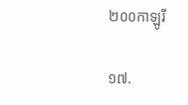២០០កាឡូរី

១៧.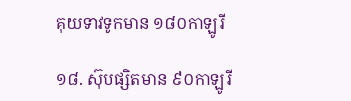គុយទាវទូកមាន ១៨០កាឡូរី

១៨. ស៊ុបផ្សិតមាន ៩០កាឡូរី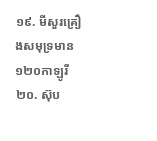១៩. មីសួរគ្រឿងសមុទ្រមាន ១២០កាឡូរី
២០. ស៊ុប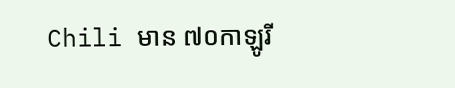Chili មាន ៧០កាឡូរី